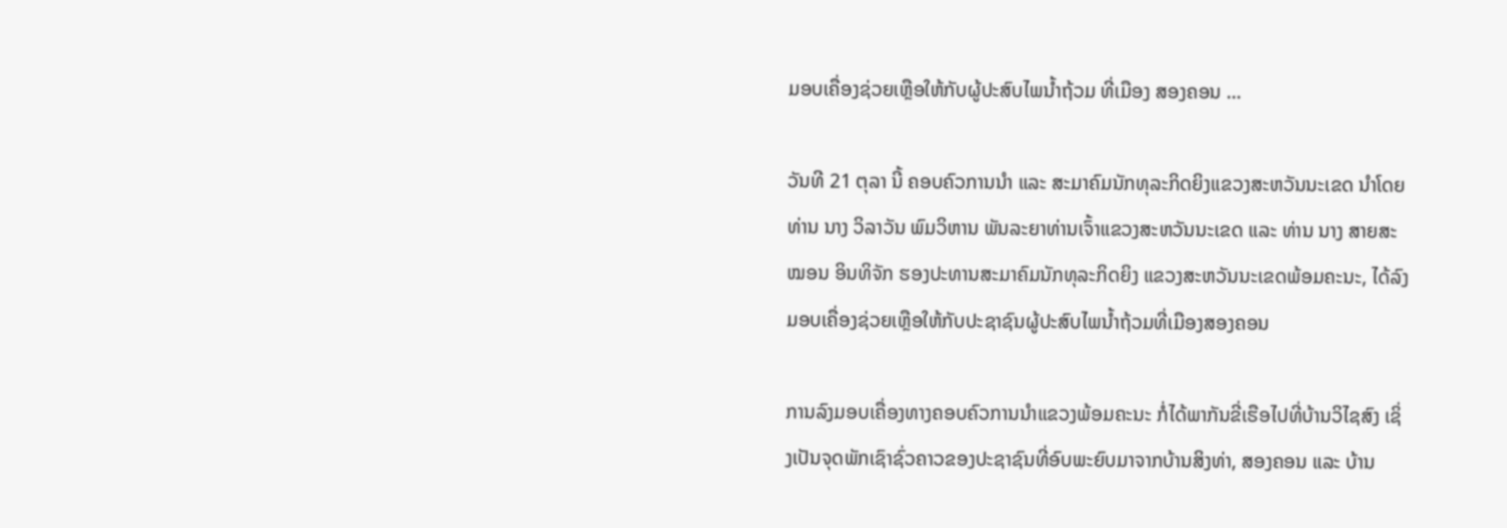ມອບເຄື່ອງຊ່ວຍເຫຼືອໃຫ້ກັບຜູ້ປະສົບໄພນ້ຳຖ້ວມ ທີ່ເມືອງ ສອງຄອນ …

ວັນທີ 21 ຕຸລາ ນີ້ ຄອບຄົວການນຳ ແລະ ສະມາຄົມນັກທຸລະກິດຍິງແຂວງສະຫວັນນະເຂດ ນໍາໂດຍທ່ານ ນາງ ວິລາວັນ ພົມວິຫານ ພັນລະຍາທ່ານເຈົ້າແຂວງສະຫວັນນະເຂດ ແລະ ທ່ານ ນາງ ສາຍສະໝອນ ອິນທິຈັກ ຮອງປະທານສະມາຄົມນັກທຸລະກິດຍິງ ແຂວງສະຫວັນນະເຂດພ້ອມຄະນະ, ໄດ້ລົງມອບເຄື່ອງຊ່ວຍເຫຼືອໃຫ້ກັບປະຊາຊົນຜູ້ປະສົບໄພນ້ຳຖ້ວມທີ່ເມືອງສອງຄອນ

ການລົງມອບເຄື່ອງທາງຄອບຄົວການນໍາແຂວງພ້ອມຄະນະ ກໍ່ໄດ້ພາກັນຂີ່ເຮືອໄປທີ່ບ້ານວິໄຊສົງ ເຊິ່ງເປັນຈຸດພັກເຊົາຊົ່ວຄາວຂອງປະຊາຊົນທີ່ອົບພະຍົບມາຈາກບ້ານສິງທ່າ, ສອງຄອນ ແລະ ບ້ານ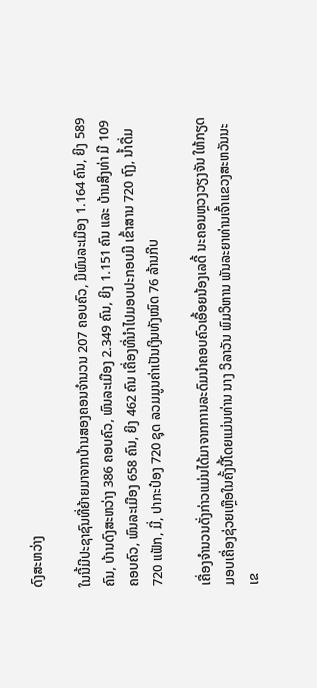ດົງສະຫວ່າງ

ໃນນີ້ມີປະຊາຊົນທີ່ຍ້າຍມາຈາກບ້ານສອງຄອນຈຳນວນ 207 ຄອບຄົວ, ມີພົນລະເມືອງ 1.164 ຄົນ, ຍິງ 589 ຄົນ, ບ້ານດົງສະຫວ່າງ 386 ຄອບຄົວ, ພົນລະເມືອງ 2.349 ຄົນ, ຍິງ 1.151 ຄົນ ແລະ ບ້ານສິງທ່າ ມີ 109 ຄອບຄົວ, ພົນລະເມືອງ 658 ຄົນ, ຍິງ 462 ຄົນ ເຄື່ອງທີ່ນຳໄປມອບປະກອບມີ ເຂົ້າສານ 720 ຖົງ, ນ້ຳດື່ມ 720 ແຟັກ, ມີ່, ປາກະປ໋ອງ 720 ຊຸດ ລວມມູນຄ່າເປັນເງິນທັງໝົດ 76 ລ້ານກີບ

ເຄື່ອງຈໍານວນດັ່ງກ່າວແມ່ນໄດ້ມາຈາກການລະດົມນຳຄອບຄົວເອື້ອຍນ້ອງເລດີ້ ນະຄອນຫຼວງວຽງຈັນ ໃຫ້ກຽດມອບເຄື່ອງຊ່ວຍເຫຼືອໃນຄັ້ງນີ້ໂດຍແມ່ນທ່ານ ນາງ ວິລາວັນ ພົມວິຫານ ພັນລະຍາທ່ານເຈົ້າແຂວງສະຫວັນນະເຂ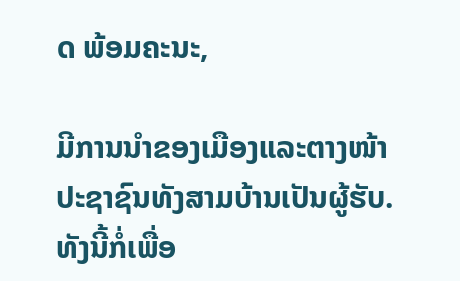ດ ພ້ອມຄະນະ,

ມີການນຳຂອງເມືອງແລະຕາງໜ້າປະຊາຊົນທັງສາມບ້ານເປັນຜູ້ຮັບ.ທັງນີ້ກໍ່ເພື່ອ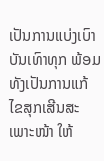ເປັນການແບ່ງເບົາບັນເທົາທຸກ ພ້ອມທັງເປັນການແກ້ໄຂສຸກເສີນສະເພາະໜ້າ ໃຫ້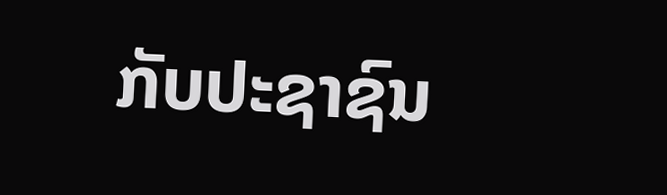ກັບປະຊາຊົນ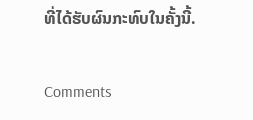ທີ່ໄດ້ຮັບຜົນກະທົບໃນຄັ້ງນີ້.

Comments